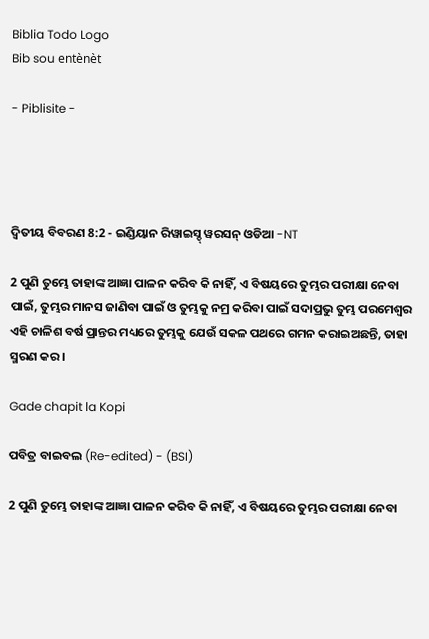Biblia Todo Logo
Bib sou entènèt

- Piblisite -




ଦ୍ଵିତୀୟ ବିବରଣ 8:2 - ଇଣ୍ଡିୟାନ ରିୱାଇସ୍ଡ୍ ୱରସନ୍ ଓଡିଆ -NT

2 ପୁଣି ତୁମ୍ଭେ ତାହାଙ୍କ ଆଜ୍ଞା ପାଳନ କରିବ କି ନାହିଁ, ଏ ବିଷୟରେ ତୁମ୍ଭର ପରୀକ୍ଷା ନେବା ପାଇଁ, ତୁମ୍ଭର ମାନସ ଜାଣିବା ପାଇଁ ଓ ତୁମ୍ଭକୁ ନମ୍ର କରିବା ପାଇଁ ସଦାପ୍ରଭୁ ତୁମ୍ଭ ପରମେଶ୍ୱର ଏହି ଚାଳିଶ ବର୍ଷ ପ୍ରାନ୍ତର ମଧ୍ୟରେ ତୁମ୍ଭକୁ ଯେଉଁ ସକଳ ପଥରେ ଗମନ କରାଇଅଛନ୍ତି, ତାହା ସ୍ମରଣ କର।

Gade chapit la Kopi

ପବିତ୍ର ବାଇବଲ (Re-edited) - (BSI)

2 ପୁଣି ତୁମ୍ଭେ ତାହାଙ୍କ ଆଜ୍ଞା ପାଳନ କରିବ କି ନାହିଁ, ଏ ବିଷୟରେ ତୁମ୍ଭର ପରୀକ୍ଷା ନେବା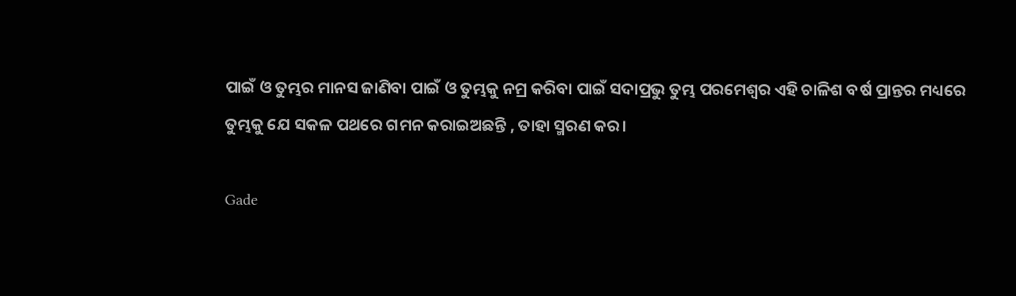ପାଇଁ ଓ ତୁମ୍ଭର ମାନସ ଜାଣିବା ପାଇଁ ଓ ତୁମ୍ଭକୁ ନମ୍ର କରିବା ପାଇଁ ସଦାପ୍ରଭୁ ତୁମ୍ଭ ପରମେଶ୍ଵର ଏହି ଚାଳିଶ ବର୍ଷ ପ୍ରାନ୍ତର ମଧ୍ୟରେ ତୁମ୍ଭକୁ ଯେ ସକଳ ପଥରେ ଗମନ କରାଇଅଛନ୍ତି , ତାହା ସ୍ମରଣ କର।

Gade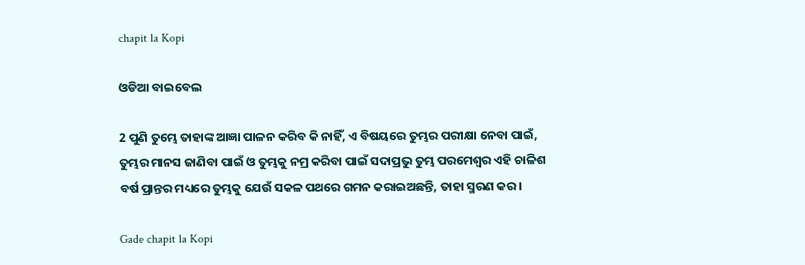chapit la Kopi

ଓଡିଆ ବାଇବେଲ

2 ପୁଣି ତୁମ୍ଭେ ତାହାଙ୍କ ଆଜ୍ଞା ପାଳନ କରିବ କି ନାହିଁ, ଏ ବିଷୟରେ ତୁମ୍ଭର ପରୀକ୍ଷା ନେବା ପାଇଁ, ତୁମ୍ଭର ମାନସ ଜାଣିବା ପାଇଁ ଓ ତୁମ୍ଭକୁ ନମ୍ର କରିବା ପାଇଁ ସଦାପ୍ରଭୁ ତୁମ୍ଭ ପରମେଶ୍ୱର ଏହି ଚାଳିଶ ବର୍ଷ ପ୍ରାନ୍ତର ମଧ୍ୟରେ ତୁମ୍ଭକୁ ଯେଉଁ ସକଳ ପଥରେ ଗମନ କରାଇଅଛନ୍ତି, ତାହା ସ୍ମରଣ କର।

Gade chapit la Kopi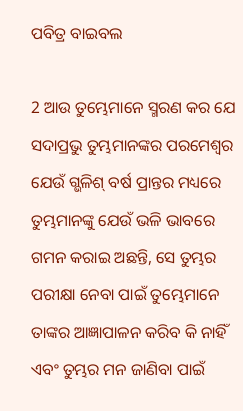ପବିତ୍ର ବାଇବଲ

2 ଆଉ ତୁମ୍ଭେମାନେ ସ୍ମରଣ କର ଯେ ସଦାପ୍ରଭୁ ତୁମ୍ଭମାନଙ୍କର ପରମେଶ୍ୱର ଯେଉଁ ଗ୍ଭଳିଶ୍ ବର୍ଷ ପ୍ରାନ୍ତର ମଧ୍ୟରେ ତୁମ୍ଭମାନଙ୍କୁ ଯେଉଁ ଭଳି ଭାବରେ ଗମନ କରାଇ ଅଛନ୍ତି, ସେ ତୁମ୍ଭର ପରୀକ୍ଷା ନେବା ପାଇଁ ତୁମ୍ଭେମାନେ ତାଙ୍କର ଆଜ୍ଞାପାଳନ କରିବ କି ନାହିଁ ଏବଂ ତୁମ୍ଭର ମନ ଜାଣିବା ପାଇଁ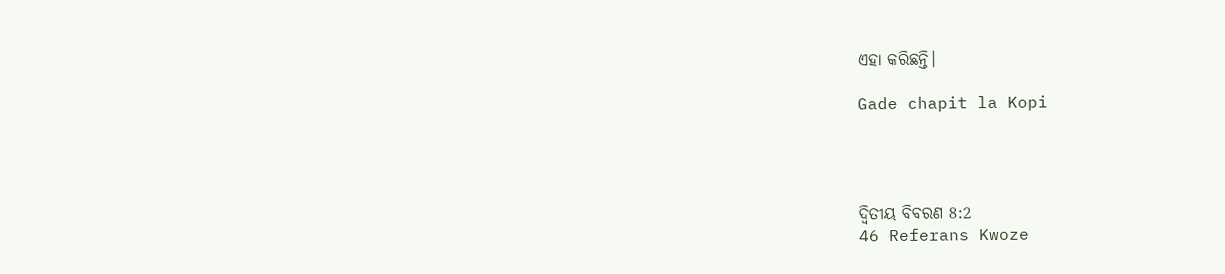ଏହା କରିଛନ୍ତି।

Gade chapit la Kopi




ଦ୍ଵିତୀୟ ବିବରଣ 8:2
46 Referans Kwoze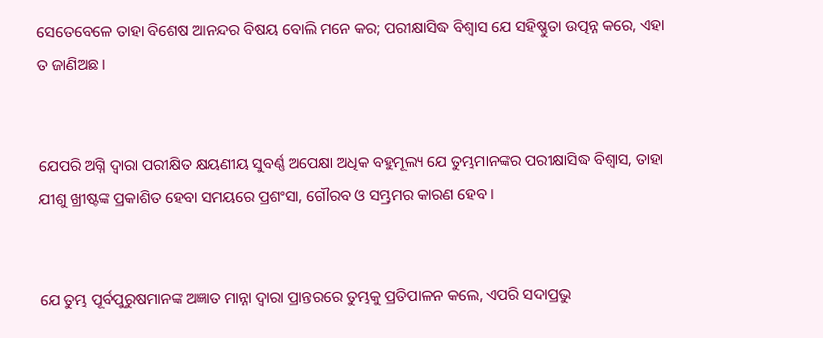ସେତେବେଳେ ତାହା ବିଶେଷ ଆନନ୍ଦର ବିଷୟ ବୋଲି ମନେ କର; ପରୀକ୍ଷାସିଦ୍ଧ ବିଶ୍ୱାସ ଯେ ସହିଷ୍ଣୁତା ଉତ୍ପନ୍ନ କରେ, ଏହା ତ ଜାଣିଅଛ।


ଯେପରି ଅଗ୍ନି ଦ୍ୱାରା ପରୀକ୍ଷିତ କ୍ଷୟଣୀୟ ସୁବର୍ଣ୍ଣ ଅପେକ୍ଷା ଅଧିକ ବହୁମୂଲ୍ୟ ଯେ ତୁମ୍ଭମାନଙ୍କର ପରୀକ୍ଷାସିଦ୍ଧ ବିଶ୍ୱାସ, ତାହା ଯୀଶୁ ଖ୍ରୀଷ୍ଟଙ୍କ ପ୍ରକାଶିତ ହେବା ସମୟରେ ପ୍ରଶଂସା, ଗୌରବ ଓ ସମ୍ଭ୍ରମର କାରଣ ହେବ।


ଯେ ତୁମ୍ଭ ପୂର୍ବପୁରୁଷମାନଙ୍କ ଅଜ୍ଞାତ ମାନ୍ନା ଦ୍ୱାରା ପ୍ରାନ୍ତରରେ ତୁମ୍ଭକୁ ପ୍ରତିପାଳନ କଲେ, ଏପରି ସଦାପ୍ରଭୁ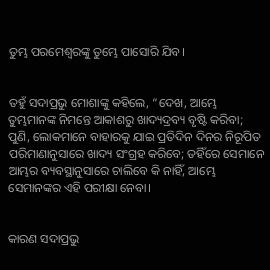ତୁମ୍ଭ ପରମେଶ୍ୱରଙ୍କୁ ତୁମ୍ଭେ ପାସୋରି ଯିବ।


ତହୁଁ ସଦାପ୍ରଭୁ ମୋଶାଙ୍କୁ କହିଲେ, “ଦେଖ, ଆମ୍ଭେ ତୁମ୍ଭମାନଙ୍କ ନିମନ୍ତେ ଆକାଶରୁ ଖାଦ୍ୟଦ୍ରବ୍ୟ ବୃଷ୍ଟି କରିବା; ପୁଣି, ଲୋକମାନେ ବାହାରକୁ ଯାଇ ପ୍ରତିଦିନ ଦିନର ନିରୂପିତ ପରିମାଣାନୁସାରେ ଖାଦ୍ୟ ସଂଗ୍ରହ କରିବେ; ତହିଁରେ ସେମାନେ ଆମ୍ଭର ବ୍ୟବସ୍ଥାନୁସାରେ ଚାଲିବେ କି ନାହିଁ, ଆମ୍ଭେ ସେମାନଙ୍କର ଏହି ପରୀକ୍ଷା ନେବା।


କାରଣ ସଦାପ୍ରଭୁ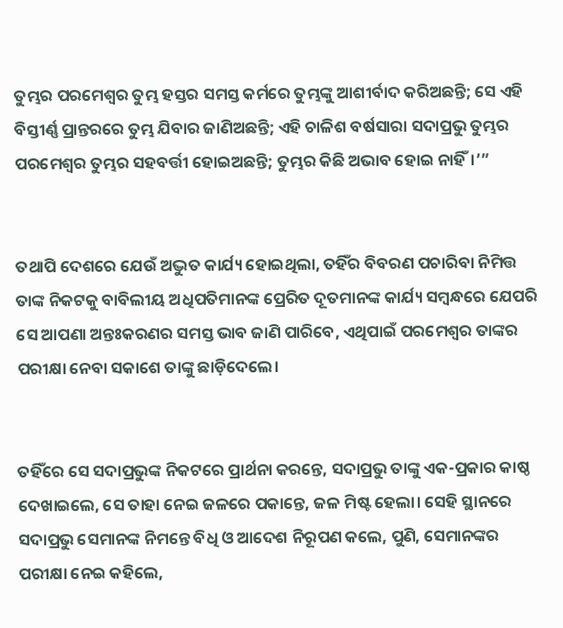ତୁମ୍ଭର ପରମେଶ୍ୱର ତୁମ୍ଭ ହସ୍ତର ସମସ୍ତ କର୍ମରେ ତୁମ୍ଭଙ୍କୁ ଆଶୀର୍ବାଦ କରିଅଛନ୍ତି; ସେ ଏହି ବିସ୍ତୀର୍ଣ୍ଣ ପ୍ରାନ୍ତରରେ ତୁମ୍ଭ ଯିବାର ଜାଣିଅଛନ୍ତି; ଏହି ଚାଳିଶ ବର୍ଷସାରା ସଦାପ୍ରଭୁ ତୁମ୍ଭର ପରମେଶ୍ୱର ତୁମ୍ଭର ସହବର୍ତ୍ତୀ ହୋଇଅଛନ୍ତି; ତୁମ୍ଭର କିଛି ଅଭାବ ହୋଇ ନାହିଁ।’”


ତଥାପି ଦେଶରେ ଯେଉଁ ଅଦ୍ଭୁତ କାର୍ଯ୍ୟ ହୋଇଥିଲା, ତହିଁର ବିବରଣ ପଚାରିବା ନିମିତ୍ତ ତାଙ୍କ ନିକଟକୁ ବାବିଲୀୟ ଅଧିପତିମାନଙ୍କ ପ୍ରେରିତ ଦୂତମାନଙ୍କ କାର୍ଯ୍ୟ ସମ୍ବନ୍ଧରେ ଯେପରି ସେ ଆପଣା ଅନ୍ତଃକରଣର ସମସ୍ତ ଭାବ ଜାଣି ପାରିବେ, ଏଥିପାଇଁ ପରମେଶ୍ୱର ତାଙ୍କର ପରୀକ୍ଷା ନେବା ସକାଶେ ତାଙ୍କୁ ଛାଡ଼ିଦେଲେ।


ତହିଁରେ ସେ ସଦାପ୍ରଭୁଙ୍କ ନିକଟରେ ପ୍ରାର୍ଥନା କରନ୍ତେ, ସଦାପ୍ରଭୁ ତାଙ୍କୁ ଏକ-ପ୍ରକାର କାଷ୍ଠ ଦେଖାଇଲେ, ସେ ତାହା ନେଇ ଜଳରେ ପକାନ୍ତେ, ଜଳ ମିଷ୍ଟ ହେଲା। ସେହି ସ୍ଥାନରେ ସଦାପ୍ରଭୁ ସେମାନଙ୍କ ନିମନ୍ତେ ବିଧି ଓ ଆଦେଶ ନିରୂପଣ କଲେ, ପୁଣି, ସେମାନଙ୍କର ପରୀକ୍ଷା ନେଇ କହିଲେ,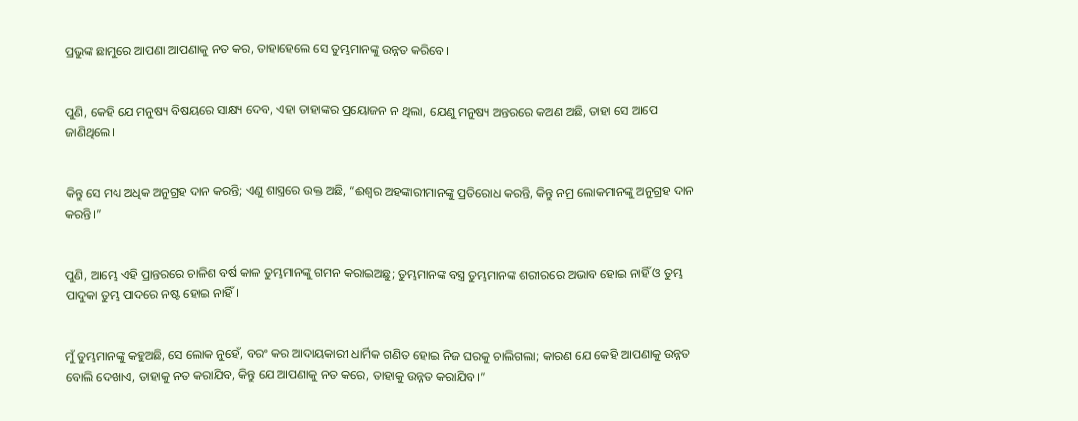ପ୍ରଭୁଙ୍କ ଛାମୁରେ ଆପଣା ଆପଣାକୁ ନତ କର, ତାହାହେଲେ ସେ ତୁମ୍ଭମାନଙ୍କୁ ଉନ୍ନତ କରିବେ।


ପୁଣି, କେହି ଯେ ମନୁଷ୍ୟ ବିଷୟରେ ସାକ୍ଷ୍ୟ ଦେବ, ଏହା ତାହାଙ୍କର ପ୍ରୟୋଜନ ନ ଥିଲା, ଯେଣୁ ମନୁଷ୍ୟ ଅନ୍ତରରେ କଅଣ ଅଛି, ତାହା ସେ ଆପେ ଜାଣିଥିଲେ।


କିନ୍ତୁ ସେ ମଧ୍ୟ ଅଧିକ ଅନୁଗ୍ରହ ଦାନ କରନ୍ତି; ଏଣୁ ଶାସ୍ତ୍ର‌ରେ ଉକ୍ତ ଅଛି, “ଈଶ୍ବର ଅହଙ୍କାରୀମାନଙ୍କୁ ପ୍ରତିରୋଧ କରନ୍ତି, କିନ୍ତୁ ନମ୍ର ଲୋକମାନଙ୍କୁ ଅନୁଗ୍ରହ ଦାନ କରନ୍ତି।”


ପୁଣି, ଆମ୍ଭେ ଏହି ପ୍ରାନ୍ତରରେ ଚାଳିଶ ବର୍ଷ କାଳ ତୁମ୍ଭମାନଙ୍କୁ ଗମନ କରାଇଅଛୁ; ତୁମ୍ଭମାନଙ୍କ ବସ୍ତ୍ର ତୁମ୍ଭମାନଙ୍କ ଶରୀରରେ ଅଭାବ ହୋଇ ନାହିଁ ଓ ତୁମ୍ଭ ପାଦୁକା ତୁମ୍ଭ ପାଦରେ ନଷ୍ଟ ହୋଇ ନାହିଁ।


ମୁଁ ତୁମ୍ଭମାନଙ୍କୁ କହୁଅଛି, ସେ ଲୋକ ନୁହେଁ, ବରଂ କର ଆଦାୟକାରୀ ଧାର୍ମିକ ଗଣିତ ହୋଇ ନିଜ ଘରକୁ ଚାଲିଗଲା; କାରଣ ଯେ କେହି ଆପଣାକୁ ଉନ୍ନତ ବୋଲି ଦେଖାଏ, ତାହାକୁ ନତ କରାଯିବ, କିନ୍ତୁ ଯେ ଆପଣାକୁ ନତ କରେ, ତାହାକୁ ଉନ୍ନତ କରାଯିବ।”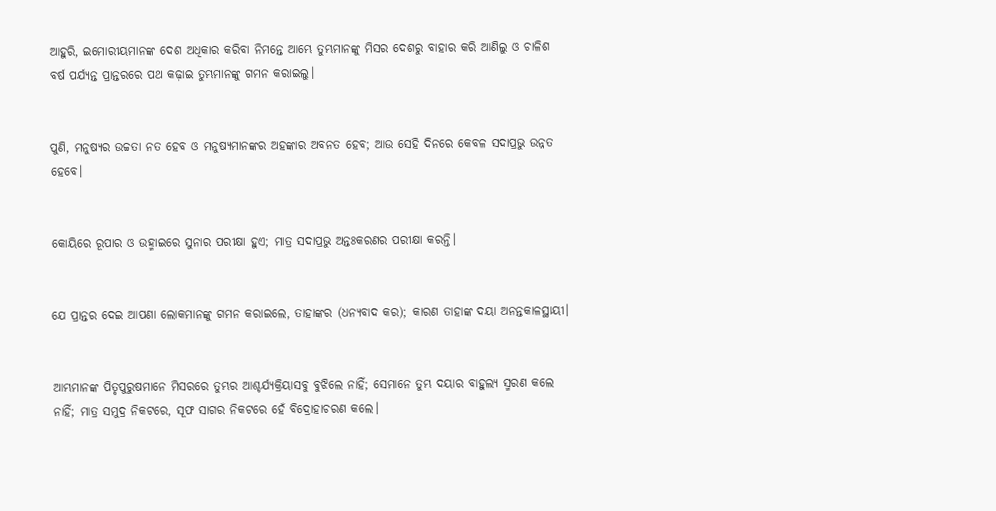ଆହୁରି, ଇମୋରୀୟମାନଙ୍କ ଦେଶ ଅଧିକାର କରିବା ନିମନ୍ତେ ଆମ୍ଭେ ତୁମ୍ଭମାନଙ୍କୁ ମିସର ଦେଶରୁ ବାହାର କରି ଆଣିଲୁ ଓ ଚାଳିଶ ବର୍ଷ ପର୍ଯ୍ୟନ୍ତ ପ୍ରାନ୍ତରରେ ପଥ କଢ଼ାଇ ତୁମ୍ଭମାନଙ୍କୁ ଗମନ କରାଇଲୁ।


ପୁଣି, ମନୁଷ୍ୟର ଉଚ୍ଚତା ନତ ହେବ ଓ ମନୁଷ୍ୟମାନଙ୍କର ଅହଙ୍କାର ଅବନତ ହେବ; ଆଉ ସେହି ଦିନରେ କେବଳ ସଦାପ୍ରଭୁ ଉନ୍ନତ ହେବେ।


କୋୟିରେ ରୂପାର ଓ ଉହ୍ମାଇରେ ସୁନାର ପରୀକ୍ଷା ହୁଏ; ମାତ୍ର ସଦାପ୍ରଭୁ ଅନ୍ତଃକରଣର ପରୀକ୍ଷା କରନ୍ତି।


ଯେ ପ୍ରାନ୍ତର ଦେଇ ଆପଣା ଲୋକମାନଙ୍କୁ ଗମନ କରାଇଲେ, ତାହାଙ୍କର (ଧନ୍ୟବାଦ କର); କାରଣ ତାହାଙ୍କ ଦୟା ଅନନ୍ତକାଳସ୍ଥାୟୀ।


ଆମ୍ଭମାନଙ୍କ ପିତୃପୁରୁଷମାନେ ମିସରରେ ତୁମ୍ଭର ଆଶ୍ଚର୍ଯ୍ୟକ୍ରିୟାସବୁ ବୁଝିଲେ ନାହିଁ; ସେମାନେ ତୁମ୍ଭ ଦୟାର ବାହୁଲ୍ୟ ସ୍ମରଣ କଲେ ନାହିଁ; ମାତ୍ର ସମୁଦ୍ର ନିକଟରେ, ସୂଫ ସାଗର ନିକଟରେ ହେଁ ବିଦ୍ରୋହାଚରଣ କଲେ।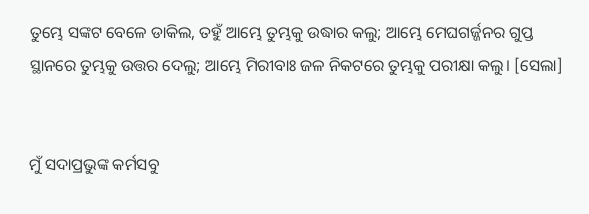ତୁମ୍ଭେ ସଙ୍କଟ ବେଳେ ଡାକିଲ, ତହୁଁ ଆମ୍ଭେ ତୁମ୍ଭକୁ ଉଦ୍ଧାର କଲୁ; ଆମ୍ଭେ ମେଘଗର୍ଜ୍ଜନର ଗୁପ୍ତ ସ୍ଥାନରେ ତୁମ୍ଭକୁ ଉତ୍ତର ଦେଲୁ; ଆମ୍ଭେ ମିରୀବାଃ ଜଳ ନିକଟରେ ତୁମ୍ଭକୁ ପରୀକ୍ଷା କଲୁ। [ସେଲା]


ମୁଁ ସଦାପ୍ରଭୁଙ୍କ କର୍ମସବୁ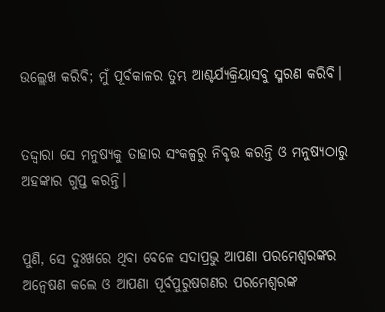ଉଲ୍ଲେଖ କରିବି; ମୁଁ ପୂର୍ବକାଳର ତୁମ୍ଭ ଆଶ୍ଚର୍ଯ୍ୟକ୍ରିୟାସବୁ ସ୍ମରଣ କରିବି।


ତଦ୍ଦ୍ୱାରା ସେ ମନୁଷ୍ୟକୁ ତାହାର ସଂକଳ୍ପରୁ ନିବୃତ୍ତ କରନ୍ତି ଓ ମନୁଷ୍ୟଠାରୁ ଅହଙ୍କାର ଗୁପ୍ତ କରନ୍ତି।


ପୁଣି, ସେ ଦୁଃଖରେ ଥିବା ବେଳେ ସଦାପ୍ରଭୁ ଆପଣା ପରମେଶ୍ୱରଙ୍କର ଅନ୍ୱେଷଣ କଲେ ଓ ଆପଣା ପୂର୍ବପୁରୁଷଗଣର ପରମେଶ୍ୱରଙ୍କ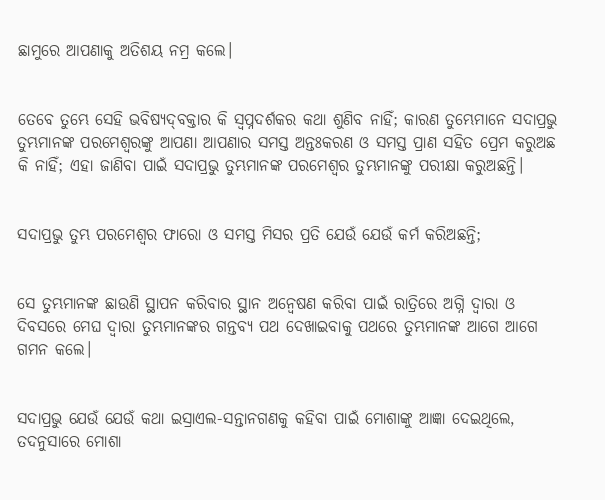ଛାମୁରେ ଆପଣାକୁ ଅତିଶୟ ନମ୍ର କଲେ।


ତେବେ ତୁମ୍ଭେ ସେହି ଭବିଷ୍ୟଦ୍‍ବକ୍ତାର କି ସ୍ୱପ୍ନଦର୍ଶକର କଥା ଶୁଣିବ ନାହିଁ; କାରଣ ତୁମ୍ଭେମାନେ ସଦାପ୍ରଭୁ ତୁମ୍ଭମାନଙ୍କ ପରମେଶ୍ୱରଙ୍କୁ ଆପଣା ଆପଣାର ସମସ୍ତ ଅନ୍ତଃକରଣ ଓ ସମସ୍ତ ପ୍ରାଣ ସହିତ ପ୍ରେମ କରୁଅଛ କି ନାହିଁ; ଏହା ଜାଣିବା ପାଇଁ ସଦାପ୍ରଭୁ ତୁମ୍ଭମାନଙ୍କ ପରମେଶ୍ୱର ତୁମ୍ଭମାନଙ୍କୁ ପରୀକ୍ଷା କରୁଅଛନ୍ତି।


ସଦାପ୍ରଭୁ ତୁମ୍ଭ ପରମେଶ୍ୱର ଫାରୋ ଓ ସମସ୍ତ ମିସର ପ୍ରତି ଯେଉଁ ଯେଉଁ କର୍ମ କରିଅଛନ୍ତି;


ସେ ତୁମ୍ଭମାନଙ୍କ ଛାଉଣି ସ୍ଥାପନ କରିବାର ସ୍ଥାନ ଅନ୍ୱେଷଣ କରିବା ପାଇଁ ରାତ୍ରିରେ ଅଗ୍ନି ଦ୍ୱାରା ଓ ଦିବସରେ ମେଘ ଦ୍ୱାରା ତୁମ୍ଭମାନଙ୍କର ଗନ୍ତବ୍ୟ ପଥ ଦେଖାଇବାକୁ ପଥରେ ତୁମ୍ଭମାନଙ୍କ ଆଗେ ଆଗେ ଗମନ କଲେ।


ସଦାପ୍ରଭୁ ଯେଉଁ ଯେଉଁ କଥା ଇସ୍ରାଏଲ-ସନ୍ତାନଗଣକୁ କହିବା ପାଇଁ ମୋଶାଙ୍କୁ ଆଜ୍ଞା ଦେଇଥିଲେ, ତଦନୁସାରେ ମୋଶା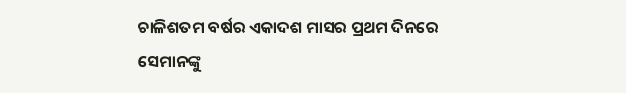ଚାଳିଶତମ ବର୍ଷର ଏକାଦଶ ମାସର ପ୍ରଥମ ଦିନରେ ସେମାନଙ୍କୁ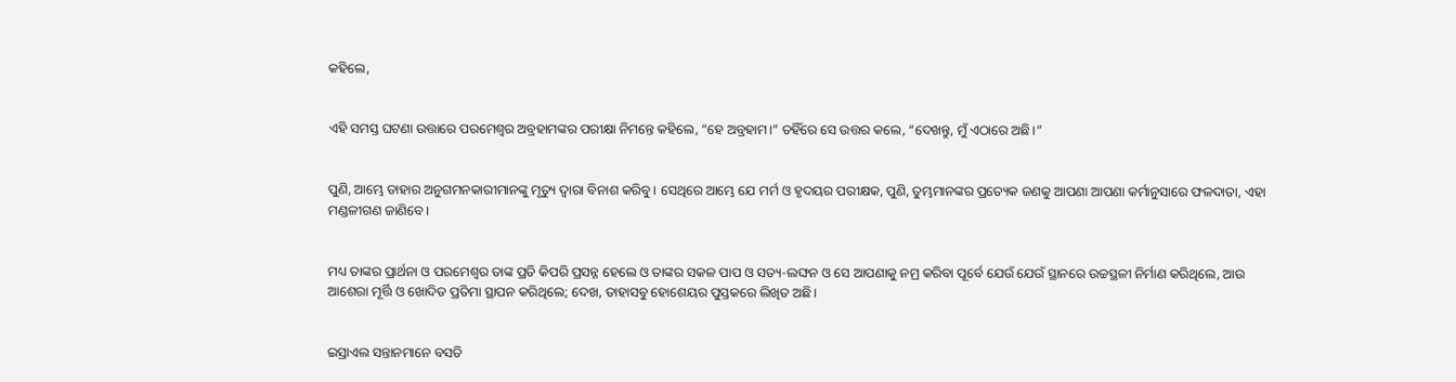କହିଲେ,


ଏହି ସମସ୍ତ ଘଟଣା ଉତ୍ତାରେ ପରମେଶ୍ୱର ଅବ୍ରହାମଙ୍କର ପରୀକ୍ଷା ନିମନ୍ତେ କହିଲେ, “ହେ ଅବ୍ରହାମ।” ତହିଁରେ ସେ ଉତ୍ତର କଲେ, “ଦେଖନ୍ତୁ, ମୁଁ ଏଠାରେ ଅଛି।”


ପୁଣି, ଆମ୍ଭେ ତାହାର ଅନୁଗମନକାରୀମାନଙ୍କୁ ମୃତ୍ୟୁ ଦ୍ୱାରା ବିନାଶ କରିବୁ। ସେଥିରେ ଆମ୍ଭେ ଯେ ମର୍ମ ଓ ହୃଦୟର ପରୀକ୍ଷକ, ପୁଣି, ତୁମ୍ଭମାନଙ୍କର ପ୍ରତ୍ୟେକ ଜଣକୁ ଆପଣା ଆପଣା କର୍ମାନୁସାରେ ଫଳଦାତା, ଏହା ମଣ୍ଡଳୀଗଣ ଜାଣିବେ।


ମଧ୍ୟ ତାଙ୍କର ପ୍ରାର୍ଥନା ଓ ପରମେଶ୍ୱର ତାଙ୍କ ପ୍ରତି କିପରି ପ୍ରସନ୍ନ ହେଲେ ଓ ତାଙ୍କର ସକଳ ପାପ ଓ ସତ୍ୟ-ଲଙ୍ଘନ ଓ ସେ ଆପଣାକୁ ନମ୍ର କରିବା ପୂର୍ବେ ଯେଉଁ ଯେଉଁ ସ୍ଥାନରେ ଉଚ୍ଚସ୍ଥଳୀ ନିର୍ମାଣ କରିଥିଲେ, ଆଉ ଆଶେରା ମୂର୍ତ୍ତି ଓ ଖୋଦିତ ପ୍ରତିମା ସ୍ଥାପନ କରିଥିଲେ; ଦେଖ, ତାହାସବୁ ହୋଶେୟର ପୁସ୍ତକରେ ଲିଖିତ ଅଛି।


ଇସ୍ରାଏଲ ସନ୍ତାନମାନେ ବସତି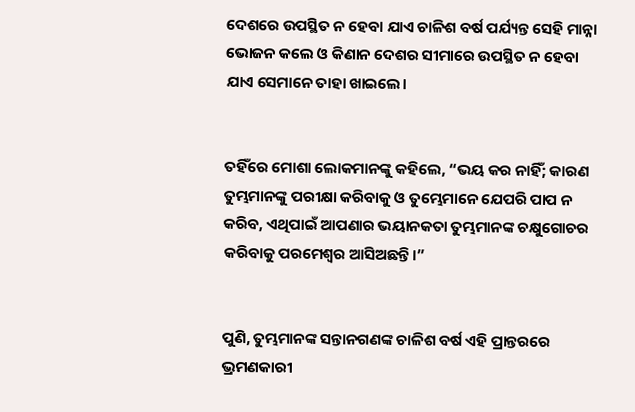ଦେଶରେ ଉପସ୍ଥିତ ନ ହେବା ଯାଏ ଚାଳିଶ ବର୍ଷ ପର୍ଯ୍ୟନ୍ତ ସେହି ମାନ୍ନା ଭୋଜନ କଲେ ଓ କିଣାନ ଦେଶର ସୀମାରେ ଉପସ୍ଥିତ ନ ହେବା ଯାଏ ସେମାନେ ତାହା ଖାଇଲେ।


ତହିଁରେ ମୋଶା ଲୋକମାନଙ୍କୁ କହିଲେ, “ଭୟ କର ନାହିଁ; କାରଣ ତୁମ୍ଭମାନଙ୍କୁ ପରୀକ୍ଷା କରିବାକୁ ଓ ତୁମ୍ଭେମାନେ ଯେପରି ପାପ ନ କରିବ, ଏଥିପାଇଁ ଆପଣାର ଭୟାନକତା ତୁମ୍ଭମାନଙ୍କ ଚକ୍ଷୁଗୋଚର କରିବାକୁ ପରମେଶ୍ୱର ଆସିଅଛନ୍ତି।”


ପୁଣି, ତୁମ୍ଭମାନଙ୍କ ସନ୍ତାନଗଣଙ୍କ ଚାଳିଶ ବର୍ଷ ଏହି ପ୍ରାନ୍ତରରେ ଭ୍ରମଣକାରୀ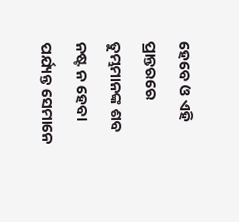ହେବେ ଓ ଏହି ପ୍ରାନ୍ତରରେ ତୁମ୍ଭମାନଙ୍କ ଶବ ନଷ୍ଟ ନ ହେବା ପର୍ଯ୍ୟନ୍ତ ସେମାନେ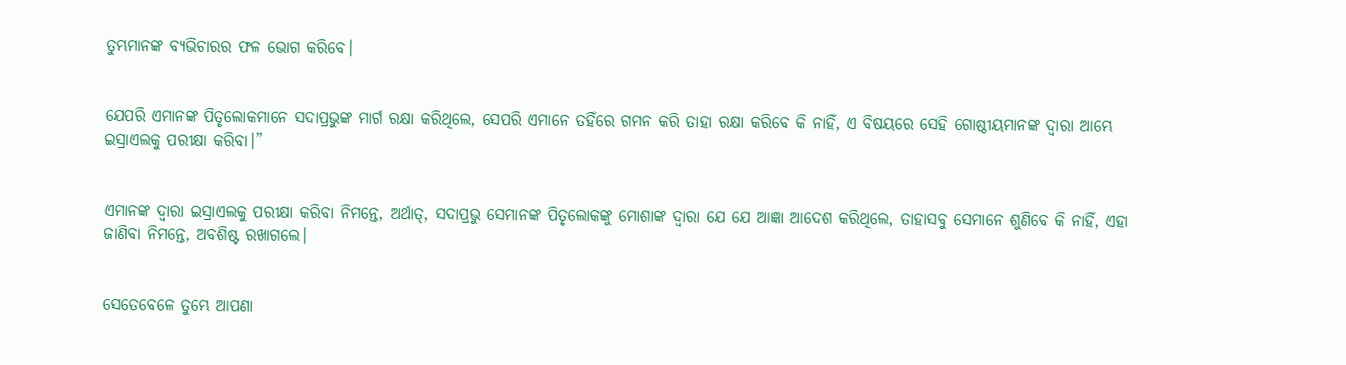ତୁମ୍ଭମାନଙ୍କ ବ୍ୟଭିଚାରର ଫଳ ଭୋଗ କରିବେ।


ଯେପରି ଏମାନଙ୍କ ପିତୃଲୋକମାନେ ସଦାପ୍ରଭୁଙ୍କ ମାର୍ଗ ରକ୍ଷା କରିଥିଲେ, ସେପରି ଏମାନେ ତହିଁରେ ଗମନ କରି ତାହା ରକ୍ଷା କରିବେ କି ନାହିଁ, ଏ ବିଷୟରେ ସେହି ଗୋଷ୍ଠୀୟମାନଙ୍କ ଦ୍ୱାରା ଆମ୍ଭେ ଇସ୍ରାଏଲକୁ ପରୀକ୍ଷା କରିବା।”


ଏମାନଙ୍କ ଦ୍ୱାରା ଇସ୍ରାଏଲକୁ ପରୀକ୍ଷା କରିବା ନିମନ୍ତେ, ଅର୍ଥାତ୍‍, ସଦାପ୍ରଭୁ ସେମାନଙ୍କ ପିତୃଲୋକଙ୍କୁ ମୋଶାଙ୍କ ଦ୍ୱାରା ଯେ ଯେ ଆଜ୍ଞା ଆଦେଶ କରିଥିଲେ, ତାହାସବୁ ସେମାନେ ଶୁଣିବେ କି ନାହିଁ, ଏହା ଜାଣିବା ନିମନ୍ତେ, ଅବଶିଷ୍ଟ ରଖାଗଲେ।


ସେତେବେଳେ ତୁମ୍ଭେ ଆପଣା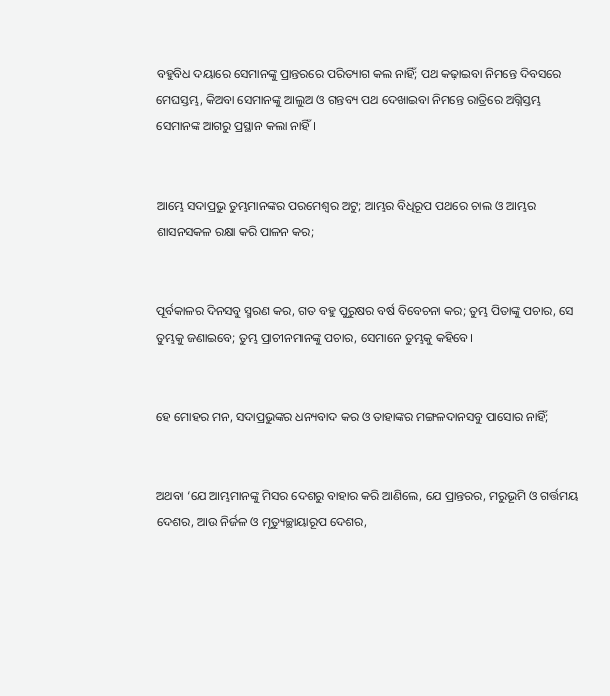ବହୁବିଧ ଦୟାରେ ସେମାନଙ୍କୁ ପ୍ରାନ୍ତରରେ ପରିତ୍ୟାଗ କଲ ନାହିଁ; ପଥ କଢ଼ାଇବା ନିମନ୍ତେ ଦିବସରେ ମେଘସ୍ତମ୍ଭ, କିଅବା ସେମାନଙ୍କୁ ଆଲୁଅ ଓ ଗନ୍ତବ୍ୟ ପଥ ଦେଖାଇବା ନିମନ୍ତେ ରାତ୍ରିରେ ଅଗ୍ନିସ୍ତମ୍ଭ ସେମାନଙ୍କ ଆଗରୁ ପ୍ରସ୍ଥାନ କଲା ନାହିଁ।


ଆମ୍ଭେ ସଦାପ୍ରଭୁ ତୁମ୍ଭମାନଙ୍କର ପରମେଶ୍ୱର ଅଟୁ; ଆମ୍ଭର ବିଧିରୂପ ପଥରେ ଚାଲ ଓ ଆମ୍ଭର ଶାସନସକଳ ରକ୍ଷା କରି ପାଳନ କର;


ପୂର୍ବକାଳର ଦିନସବୁ ସ୍ମରଣ କର, ଗତ ବହୁ ପୁରୁଷର ବର୍ଷ ବିବେଚନା କର; ତୁମ୍ଭ ପିତାଙ୍କୁ ପଚାର, ସେ ତୁମ୍ଭକୁ ଜଣାଇବେ; ତୁମ୍ଭ ପ୍ରାଚୀନମାନଙ୍କୁ ପଚାର, ସେମାନେ ତୁମ୍ଭକୁ କହିବେ।


ହେ ମୋହର ମନ, ସଦାପ୍ରଭୁଙ୍କର ଧନ୍ୟବାଦ କର ଓ ତାହାଙ୍କର ମଙ୍ଗଳଦାନସବୁ ପାସୋର ନାହିଁ;


ଅଥବା ‘ଯେ ଆମ୍ଭମାନଙ୍କୁ ମିସର ଦେଶରୁ ବାହାର କରି ଆଣିଲେ, ଯେ ପ୍ରାନ୍ତରର, ମରୁଭୂମି ଓ ଗର୍ତ୍ତମୟ ଦେଶର, ଆଉ ନିର୍ଜଳ ଓ ମୃତ୍ୟୁଚ୍ଛାୟାରୂପ ଦେଶର,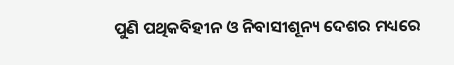ପୁଣି ପଥିକବିହୀନ ଓ ନିବାସୀଶୂନ୍ୟ ଦେଶର ମଧ୍ୟରେ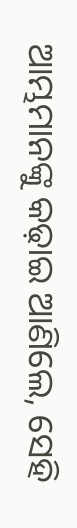ଆମ୍ଭମାନଙ୍କୁ କଢ଼ାଇ ଆଣିଲେ, ସେହି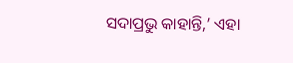ସଦାପ୍ରଭୁ କାହାନ୍ତି,’ ଏହା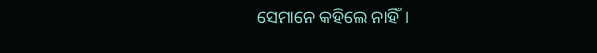ସେମାନେ କହିଲେ ନାହିଁ।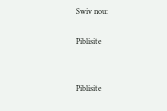Swiv nou:

Piblisite


Piblisite